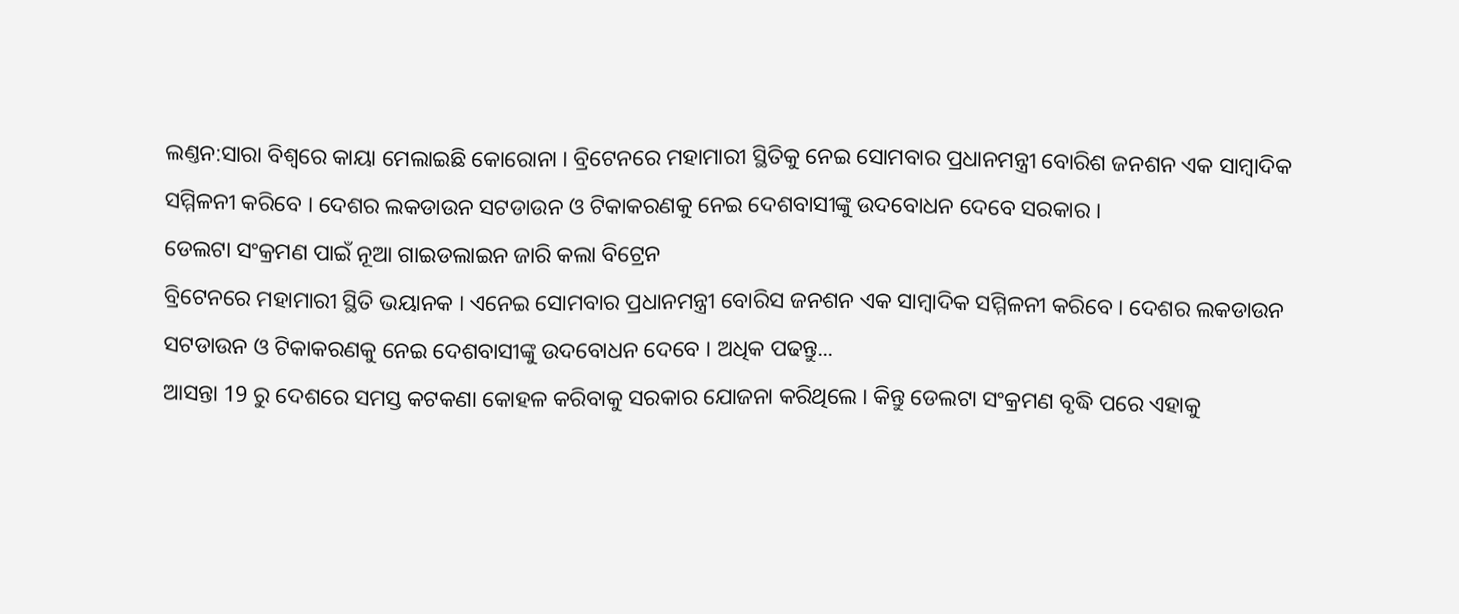ଲଣ୍ତନ:ସାରା ବିଶ୍ୱରେ କାୟା ମେଲାଇଛି କୋରୋନା । ବ୍ରିଟେନରେ ମହାମାରୀ ସ୍ଥିତିକୁ ନେଇ ସୋମବାର ପ୍ରଧାନମନ୍ତ୍ରୀ ବୋରିଶ ଜନଶନ ଏକ ସାମ୍ବାଦିକ ସମ୍ମିଳନୀ କରିବେ । ଦେଶର ଲକଡାଉନ ସଟଡାଉନ ଓ ଟିକାକରଣକୁ ନେଇ ଦେଶବାସୀଙ୍କୁ ଉଦବୋଧନ ଦେବେ ସରକାର ।
ଡେଲଟା ସଂକ୍ରମଣ ପାଇଁ ନୂଆ ଗାଇଡଲାଇନ ଜାରି କଲା ବିଟ୍ରେନ
ବ୍ରିଟେନରେ ମହାମାରୀ ସ୍ଥିତି ଭୟାନକ । ଏନେଇ ସୋମବାର ପ୍ରଧାନମନ୍ତ୍ରୀ ବୋରିସ ଜନଶନ ଏକ ସାମ୍ବାଦିକ ସମ୍ମିଳନୀ କରିବେ । ଦେଶର ଲକଡାଉନ ସଟଡାଉନ ଓ ଟିକାକରଣକୁ ନେଇ ଦେଶବାସୀଙ୍କୁ ଉଦବୋଧନ ଦେବେ । ଅଧିକ ପଢନ୍ତୁ...
ଆସନ୍ତା 19 ରୁ ଦେଶରେ ସମସ୍ତ କଟକଣା କୋହଳ କରିବାକୁ ସରକାର ଯୋଜନା କରିଥିଲେ । କିନ୍ତୁ ଡେଲଟା ସଂକ୍ରମଣ ବୃଦ୍ଧି ପରେ ଏହାକୁ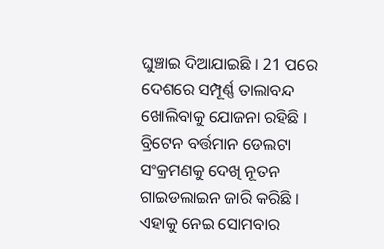ଘୁଞ୍ଚାଇ ଦିଆଯାଇଛି । 21 ପରେ ଦେଶରେ ସମ୍ପୂର୍ଣ୍ଣ ତାଲାବନ୍ଦ ଖୋଲିବାକୁ ଯୋଜନା ରହିଛି । ବ୍ରିଟେନ ବର୍ତ୍ତମାନ ଡେଲଟା ସଂକ୍ରମଣକୁ ଦେଖି ନୂତନ ଗାଇଡଲାଇନ ଜାରି କରିଛି । ଏହାକୁ ନେଇ ସୋମବାର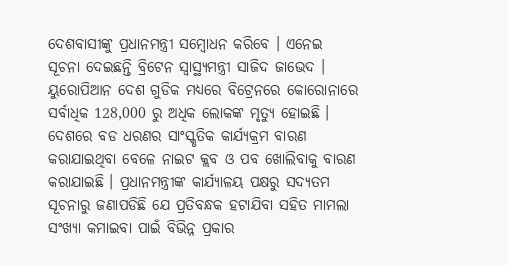ଦେଶବାସୀଙ୍କୁ ପ୍ରଧାନମନ୍ତ୍ରୀ ସମ୍ବୋଧନ କରିବେ । ଏନେଇ ସୂଚନା ଦେଇଛନ୍ତି ବ୍ରିଟେନ ସ୍ବାସ୍ଥ୍ୟମନ୍ତ୍ରୀ ସାଜିଦ ଜାଭେଦ ।
ୟୁରୋପିଆନ ଦେଶ ଗୁଡିକ ମଧ୍ୟରେ ବିଟ୍ରେନରେ କୋରୋନାରେ ସର୍ବାଧିକ 128,000 ରୁ ଅଧିକ ଲୋକଙ୍କ ମୃତ୍ୟୁ ହୋଇଛି । ଦେଶରେ ବଡ ଧରଣର ସାଂସ୍କୃତିକ କାର୍ଯ୍ୟକ୍ରମ ବାରଣ କରାଯାଇଥିବା ବେଳେ ନାଇଟ କ୍ଲବ ଓ ପବ ଖୋଲିବାକୁ ବାରଣ କରାଯାଇଛି । ପ୍ରଧାନମନ୍ତ୍ରୀଙ୍କ କାର୍ଯ୍ୟାଳୟ ପକ୍ଷରୁ ସଦ୍ୟତମ ସୂଚନାରୁ ଜଣାପଡିଛି ଯେ ପ୍ରତିବନ୍ଧକ ହଟାଯିବା ସହିତ ମାମଲା ସଂଖ୍ୟା କମାଇବା ପାଇଁ ବିଭିନ୍ନ ପ୍ରକାର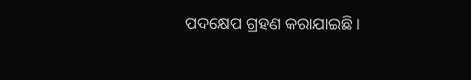ପଦକ୍ଷେପ ଗ୍ରହଣ କରାଯାଇଛି ।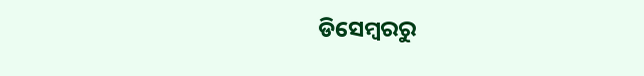ଡିସେମ୍ବରରୁ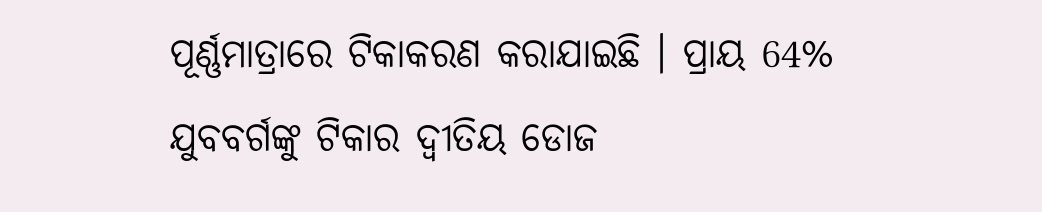ପୂର୍ଣ୍ଣମାତ୍ରାରେ ଟିକାକରଣ କରାଯାଇଛି । ପ୍ରାୟ 64% ଯୁବବର୍ଗଙ୍କୁ ଟିକାର ଦ୍ବୀତିୟ ଡୋଜ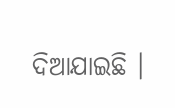ଦିଆଯାଇଛି ।